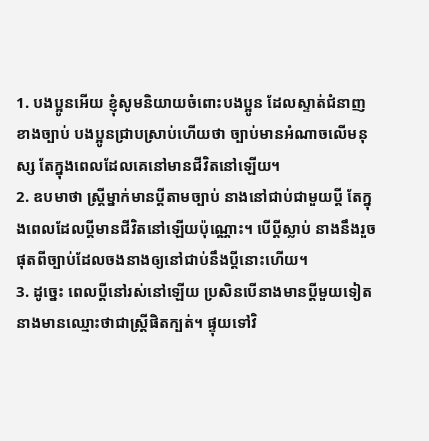1. បងប្អូនអើយ ខ្ញុំសូមនិយាយចំពោះបងប្អូន ដែលស្ទាត់ជំនាញខាងច្បាប់ បងប្អូនជ្រាបស្រាប់ហើយថា ច្បាប់មានអំណាចលើមនុស្ស តែក្នុងពេលដែលគេនៅមានជីវិតនៅឡើយ។
2. ឧបមាថា ស្ត្រីម្នាក់មានប្ដីតាមច្បាប់ នាងនៅជាប់ជាមួយប្ដី តែក្នុងពេលដែលប្ដីមានជីវិតនៅឡើយប៉ុណ្ណោះ។ បើប្ដីស្លាប់ នាងនឹងរួចផុតពីច្បាប់ដែលចងនាងឲ្យនៅជាប់នឹងប្ដីនោះហើយ។
3. ដូច្នេះ ពេលប្ដីនៅរស់នៅឡើយ ប្រសិនបើនាងមានប្ដីមួយទៀត នាងមានឈ្មោះថាជាស្ត្រីផិតក្បត់។ ផ្ទុយទៅវិ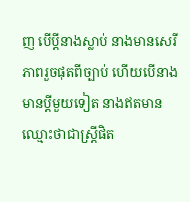ញ បើប្ដីនាងស្លាប់ នាងមានសេរីភាពរួចផុតពីច្បាប់ ហើយបើនាងមានប្ដីមួយទៀត នាងឥតមានឈ្មោះថាជាស្ត្រីផិត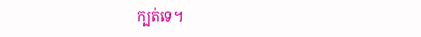ក្បត់ទេ។